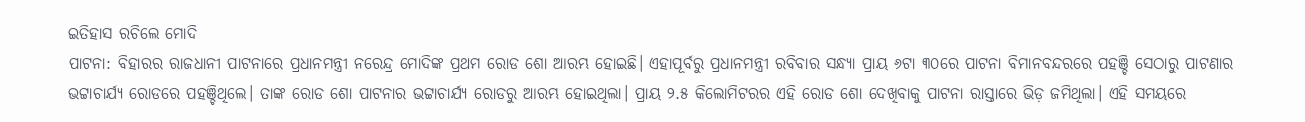ଇତିହାସ ରଚିଲେ ମୋଦି
ପାଟନା: ବିହାରର ରାଜଧାନୀ ପାଟନାରେ ପ୍ରଧାନମନ୍ତ୍ରୀ ନରେନ୍ଦ୍ର ମୋଦିଙ୍କ ପ୍ରଥମ ରୋଡ ଶୋ ଆରମ୍ଭ ହୋଇଛି। ଏହାପୂର୍ବରୁ ପ୍ରଧାନମନ୍ତ୍ରୀ ରବିବାର ସନ୍ଧ୍ୟା ପ୍ରାୟ ୬ଟା ୩୦ରେ ପାଟନା ବିମାନବନ୍ଦରରେ ପହଞ୍ଚି ସେଠାରୁ ପାଟଣାର ଭଟ୍ଟାଚାର୍ଯ୍ୟ ରୋଡରେ ପହଞ୍ଚିଥିଲେ। ତାଙ୍କ ରୋଡ ଶୋ ପାଟନାର ଭଟ୍ଟାଚାର୍ଯ୍ୟ ରୋଡରୁ ଆରମ୍ଭ ହୋଇଥିଲା। ପ୍ରାୟ ୨.୫ କିଲୋମିଟରର ଏହି ରୋଡ ଶୋ ଦେଖିବାକୁ ପାଟନା ରାସ୍ତାରେ ଭିଡ଼ ଜମିଥିଲା। ଏହି ସମୟରେ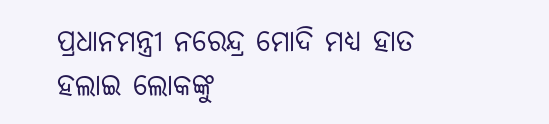ପ୍ରଧାନମନ୍ତ୍ରୀ ନରେନ୍ଦ୍ର ମୋଦି ମଧ୍ୟ ହାତ ହଲାଇ ଲୋକଙ୍କୁ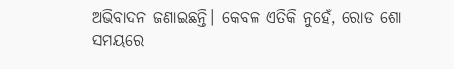ଅଭିବାଦନ ଜଣାଇଛନ୍ତି। କେବଳ ଏତିକି ନୁହେଁ, ରୋଡ ଶୋ ସମୟରେ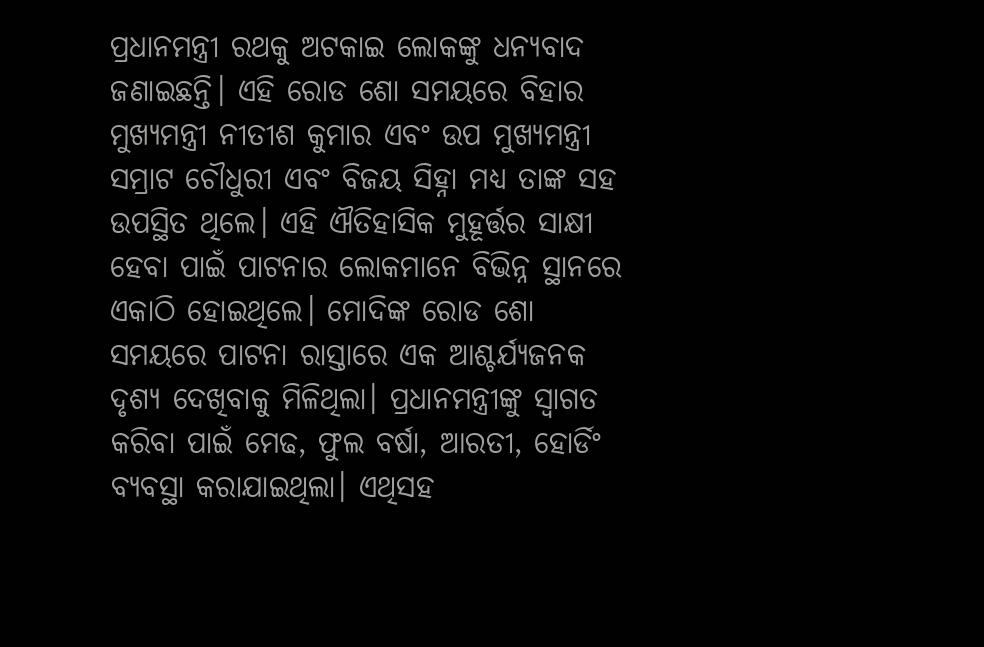ପ୍ରଧାନମନ୍ତ୍ରୀ ରଥକୁ ଅଟକାଇ ଲୋକଙ୍କୁ ଧନ୍ୟବାଦ ଜଣାଇଛନ୍ତି। ଏହି ରୋଡ ଶୋ ସମୟରେ ବିହାର ମୁଖ୍ୟମନ୍ତ୍ରୀ ନୀତୀଶ କୁମାର ଏବଂ ଉପ ମୁଖ୍ୟମନ୍ତ୍ରୀ ସମ୍ରାଟ ଚୌଧୁରୀ ଏବଂ ବିଜୟ ସିହ୍ନା ମଧ୍ୟ ତାଙ୍କ ସହ ଉପସ୍ଥିତ ଥିଲେ। ଏହି ଐତିହାସିକ ମୁହୂର୍ତ୍ତର ସାକ୍ଷୀ ହେବା ପାଇଁ ପାଟନାର ଲୋକମାନେ ବିଭିନ୍ନ ସ୍ଥାନରେ ଏକାଠି ହୋଇଥିଲେ। ମୋଦିଙ୍କ ରୋଡ ଶୋ ସମୟରେ ପାଟନା ରାସ୍ତାରେ ଏକ ଆଶ୍ଚର୍ଯ୍ୟଜନକ ଦୃଶ୍ୟ ଦେଖିବାକୁ ମିଳିଥିଲା। ପ୍ରଧାନମନ୍ତ୍ରୀଙ୍କୁ ସ୍ବାଗତ କରିବା ପାଇଁ ମେଢ, ଫୁଲ ବର୍ଷା, ଆରତୀ, ହୋର୍ଡିଂ ବ୍ୟବସ୍ଥା କରାଯାଇଥିଲା। ଏଥିସହ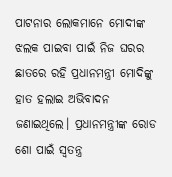ପାଟନାର ଲୋକମାନେ ମୋଦୀଙ୍କ ଝଲକ ପାଇବା ପାଇଁ ନିଜ ଘରର ଛାତରେ ରହି ପ୍ରଧାନମନ୍ତ୍ରୀ ମୋଦିଙ୍କୁ ହାତ ହଲାଇ ଅଭିବାଦନ ଜଣାଇଥିଲେ। ପ୍ରଧାନମନ୍ତ୍ରୀଙ୍କ ରୋଡ ଶୋ ପାଇଁ ସ୍ବତନ୍ତ୍ର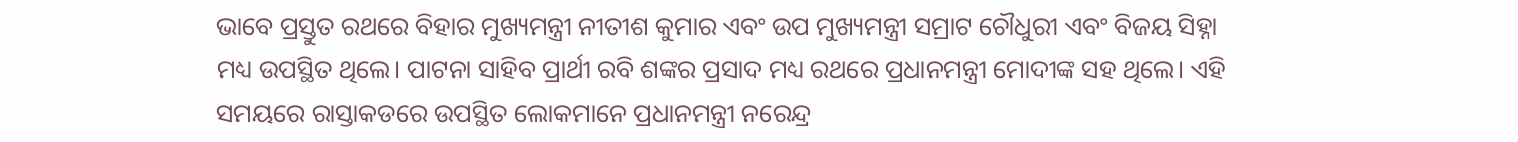ଭାବେ ପ୍ରସ୍ତୁତ ରଥରେ ବିହାର ମୁଖ୍ୟମନ୍ତ୍ରୀ ନୀତୀଶ କୁମାର ଏବଂ ଉପ ମୁଖ୍ୟମନ୍ତ୍ରୀ ସମ୍ରାଟ ଚୌଧୁରୀ ଏବଂ ବିଜୟ ସିହ୍ନା ମଧ୍ୟ ଉପସ୍ଥିତ ଥିଲେ। ପାଟନା ସାହିବ ପ୍ରାର୍ଥୀ ରବି ଶଙ୍କର ପ୍ରସାଦ ମଧ୍ୟ ରଥରେ ପ୍ରଧାନମନ୍ତ୍ରୀ ମୋଦୀଙ୍କ ସହ ଥିଲେ। ଏହି ସମୟରେ ରାସ୍ତାକଡରେ ଉପସ୍ଥିତ ଲୋକମାନେ ପ୍ରଧାନମନ୍ତ୍ରୀ ନରେନ୍ଦ୍ର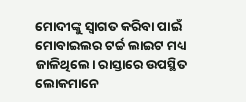ମୋଦୀଙ୍କୁ ସ୍ବାଗତ କରିବା ପାଇଁ ମୋବାଇଲର ଟର୍ଚ୍ଚ ଲାଇଟ ମଧ୍ୟ ଜାଳିଥିଲେ। ରାସ୍ତାରେ ଉପସ୍ଥିତ ଲୋକମାନେ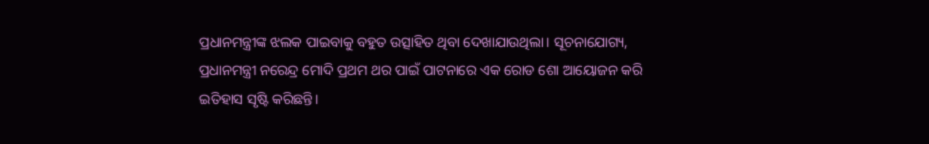ପ୍ରଧାନମନ୍ତ୍ରୀଙ୍କ ଝଲକ ପାଇବାକୁ ବହୁତ ଉତ୍ସାହିତ ଥିବା ଦେଖାଯାଉଥିଲା। ସୂଚନାଯୋଗ୍ୟ, ପ୍ରଧାନମନ୍ତ୍ରୀ ନରେନ୍ଦ୍ର ମୋଦି ପ୍ରଥମ ଥର ପାଇଁ ପାଟନାରେ ଏକ ରୋଡ ଶୋ ଆୟୋଜନ କରି ଇତିହାସ ସୃଷ୍ଟି କରିଛନ୍ତି।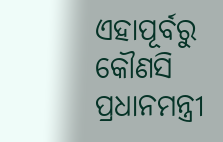ଏହାପୂର୍ବରୁ କୌଣସି ପ୍ରଧାନମନ୍ତ୍ରୀ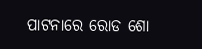ପାଟନାରେ ରୋଡ ଶୋ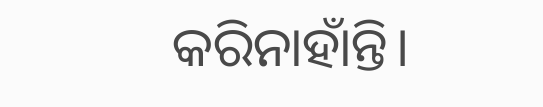କରିନାହାଁନ୍ତି।